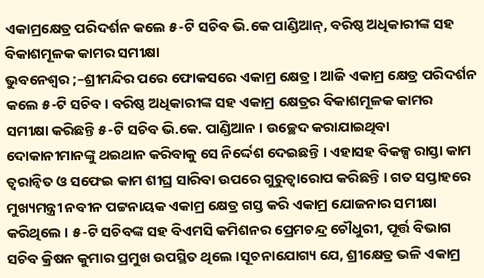ଏକାମ୍ରକ୍ଷେତ୍ର ପରିଦର୍ଶନ କଲେ ୫-ଟି ସଚିବ ଭି.କେ ପାଣ୍ଡିଆନ୍, ବରିଷ୍ଠ ଅଧିକାରୀଙ୍କ ସହ ବିକାଶମୂଳକ କାମର ସମୀକ୍ଷା
ଭୁବନେଶ୍ୱର ;–ଶ୍ରୀମନ୍ଦିର ପରେ ଫୋକସରେ ଏକାମ୍ର କ୍ଷେତ୍ର । ଆଜି ଏକାମ୍ର କ୍ଷେତ୍ର ପରିଦର୍ଶନ କଲେ ୫-ଟି ସଚିବ । ବରିଷ୍ଠ ଅଧିକାରୀଙ୍କ ସହ ଏକାମ୍ର କ୍ଷେତ୍ରର ବିକାଶମୂଳକ କାମର ସମୀକ୍ଷା କରିଛନ୍ତି ୫-ଟି ସଚିବ ଭି.କେ. ପାଣ୍ଡିଆନ । ଉଚ୍ଛେଦ କରାଯାଇଥିବା ଦୋକାନୀମାନଙ୍କୁ ଥଇଥାନ କରିବାକୁ ସେ ନିର୍ଦ୍ଦେଶ ଦେଇଛନ୍ତି । ଏହାସହ ବିକଳ୍ପ ରାସ୍ତା କାମ ତ୍ବରାନ୍ବିତ ଓ ସଫେଇ କାମ ଶୀଘ୍ର ସାରିବା ଉପରେ ଗୁରୁତ୍ବାରୋପ କରିଛନ୍ତି । ଗତ ସପ୍ତାହରେ ମୁଖ୍ୟମନ୍ତ୍ରୀ ନବୀନ ପଟ୍ଟନାୟକ ଏକାମ୍ର କ୍ଷେତ୍ର ଗସ୍ତ କରି ଏକାମ୍ର ଯୋଜନାର ସମୀକ୍ଷା କରିଥିଲେ । ୫-ଟି ସଚିବଙ୍କ ସହ ବିଏମସି କମିଶନର ପ୍ରେମଚନ୍ଦ୍ର ଚୌଧୁରୀ, ପୂର୍ତ୍ତ ବିଭାଗ ସଚିବ କ୍ରିଷନ କୁମାର ପ୍ରମୁଖ ଉପସ୍ଥିତ ଥିଲେ ।ସୂଚନାଯୋଗ୍ୟ ଯେ, ଶ୍ରୀକ୍ଷେତ୍ର ଭଳି ଏକାମ୍ର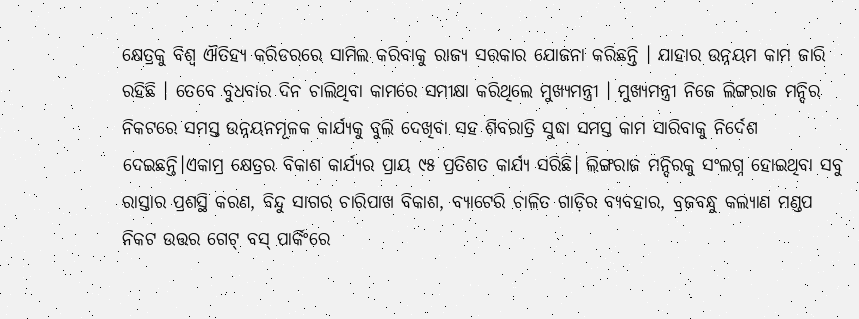କ୍ଷେତ୍ରକୁ ବିଶ୍ବ ଐତିହ୍ୟ କରିଡରରେ ସାମିଲ କରିବାକୁ ରାଜ୍ୟ ସରକାର ଯୋଜନା କରିଛନ୍ତି । ଯାହାର ଉନ୍ନୟମ କାମ ଜାରି ରହିଛି । ତେବେ ବୁଧବାର ଦିନ ଚାଲିଥିବା କାମରେ ସମୀକ୍ଷା କରିଥିଲେ ମୁଖ୍ୟମନ୍ତ୍ରୀ । ମୁଖ୍ୟମନ୍ତ୍ରୀ ନିଜେ ଲିଙ୍ଗରାଜ ମନ୍ଦିର ନିକଟରେ ସମସ୍ତ ଉନ୍ନୟନମୂଳକ କାର୍ଯ୍ୟକୁ ବୁଲି ଦେଖିବା ସହ ଶିବରାତ୍ରି ସୁଦ୍ଧା ସମସ୍ତ କାମ ସାରିବାକୁ ନିର୍ଦେଶ ଦେଇଛନ୍ତି।ଏକାମ୍ର କ୍ଷେତ୍ରର ବିକାଶ କାର୍ଯ୍ୟର ପ୍ରାୟ ୯୫ ପ୍ରତିଶତ କାର୍ଯ୍ୟ ସରିଛି। ଲିଙ୍ଗରାଜ ମନ୍ଦିରକୁ ସଂଲଗ୍ନ ହୋଇଥିବା ସବୁ ରାସ୍ତାର ପ୍ରଶସ୍ଥି କରଣ, ବିନ୍ଦୁ ସାଗର ଚାରିପାଖ ବିକାଶ, ବ୍ୟାଟେରି ଚାଳିତ ଗାଡ଼ିର ବ୍ୟବହାର, ବ୍ରଜବନ୍ଧୁ କଲ୍ୟାଣ ମଣ୍ଡପ ନିକଟ ଉତ୍ତର ଗେଟ୍ ବସ୍ ପାର୍କିଂରେ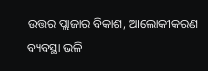ଉତ୍ତର ପ୍ଲାଜାର ବିକାଶ, ଆଲୋକୀକରଣ ବ୍ୟବସ୍ଥା ଭଳି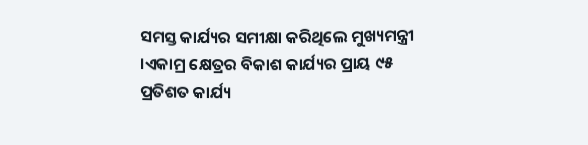ସମସ୍ତ କାର୍ଯ୍ୟର ସମୀକ୍ଷା କରିଥିଲେ ମୁଖ୍ୟମନ୍ତ୍ରୀ ।ଏକାମ୍ର କ୍ଷେତ୍ରର ବିକାଶ କାର୍ଯ୍ୟର ପ୍ରାୟ ୯୫ ପ୍ରତିଶତ କାର୍ଯ୍ୟ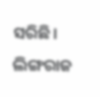ସରିଛି। ଲିଙ୍ଗରାଜ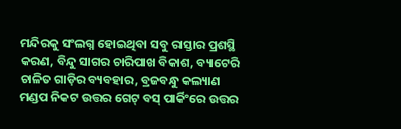ମନ୍ଦିରକୁ ସଂଲଗ୍ନ ହୋଇଥିବା ସବୁ ରାସ୍ତାର ପ୍ରଶସ୍ଥି କରଣ, ବିନ୍ଦୁ ସାଗର ଚାରିପାଖ ବିକାଶ, ବ୍ୟାଟେରି ଚାଳିତ ଗାଡ଼ିର ବ୍ୟବହାର, ବ୍ରଜବନ୍ଧୁ କଲ୍ୟାଣ ମଣ୍ଡପ ନିକଟ ଉତ୍ତର ଗେଟ୍ ବସ୍ ପାର୍କିଂରେ ଉତ୍ତର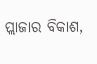ପ୍ଲାଜାର ବିକାଶ,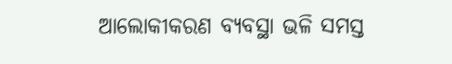ଆଲୋକୀକରଣ ବ୍ୟବସ୍ଥା ଭଳି ସମସ୍ତ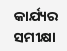କାର୍ଯ୍ୟର ସମୀକ୍ଷା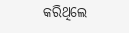କରିଥିଲେ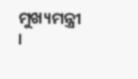ମୁଖ୍ୟମନ୍ତ୍ରୀ ।